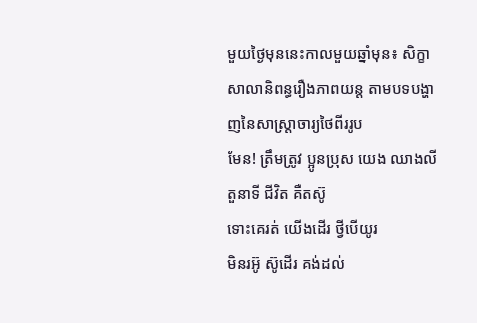មួយថ្ងៃមុននេះកាលមួយឆ្នាំមុន៖ សិក្ខាសាលានិពន្ធរឿងភាពយន្ត តាមបទបង្ហាញនៃសាស្ត្រាចារ្យថៃពីររូប
មែន! ត្រឹមត្រូវ ប្អូនប្រុស យេង ឈាងលី
តួនាទី ជីវិត គឺតស៊ូ
ទោះគេរត់ យើងដើរ ថ្វីបើយូរ
មិនរអ៊ូ ស៊ូដើរ គង់ដល់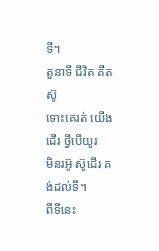ទី។
តួនាទី ជីវិត គឺតស៊ូ
ទោះគេរត់ យើងដើរ ថ្វីបើយូរ
មិនរអ៊ូ ស៊ូដើរ គង់ដល់ទី។
ពីទីនេះ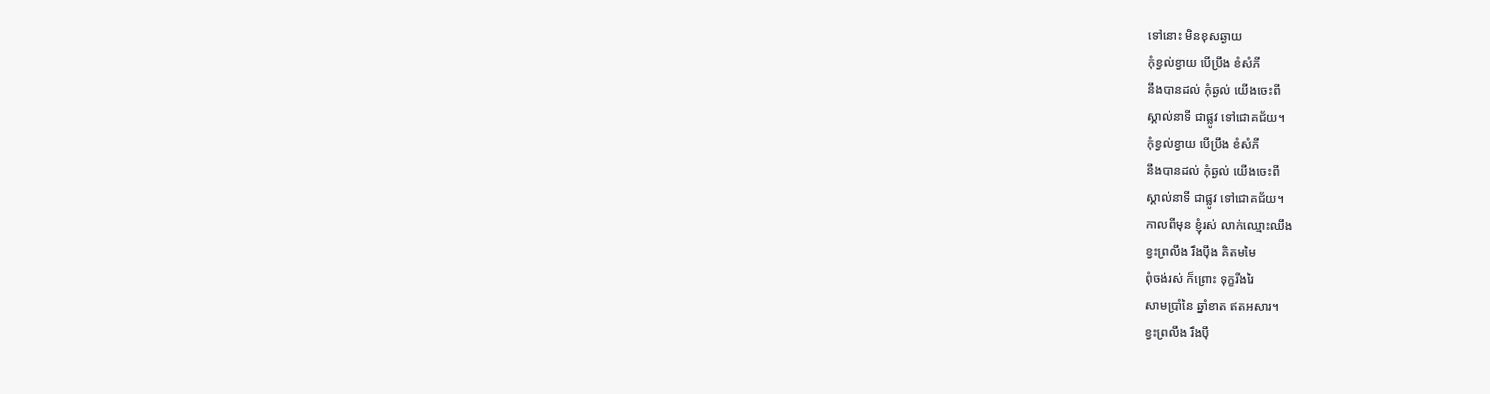ទៅនោះ មិនខុសឆ្ងាយ
កុំខ្វល់ខ្វាយ បើប្រឹង ខំសំភី
នឹងបានដល់ កុំឆ្ងល់ យើងចេះពី
ស្គាល់នាទី ជាផ្លូវ ទៅជោគជ័យ។
កុំខ្វល់ខ្វាយ បើប្រឹង ខំសំភី
នឹងបានដល់ កុំឆ្ងល់ យើងចេះពី
ស្គាល់នាទី ជាផ្លូវ ទៅជោគជ័យ។
កាលពីមុន ខ្ញុំរស់ លាក់ឈ្មោះឈឹង
ខ្វះព្រលឹង រឹងប៉ឹង គិតមមៃ
ពុំចង់រស់ ក៏ព្រោះ ទុក្ខរីងរៃ
សាមប្រាំនៃ ឆ្នាំខាត ឥតអសារ។
ខ្វះព្រលឹង រឹងប៉ឹ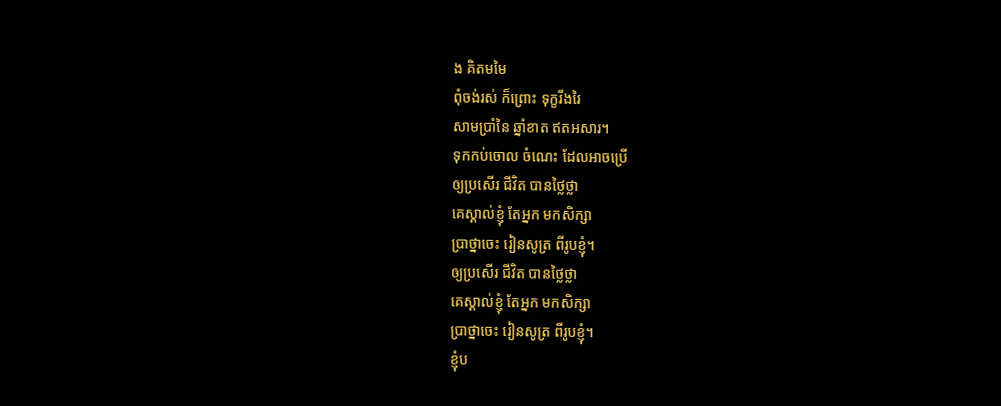ង គិតមមៃ
ពុំចង់រស់ ក៏ព្រោះ ទុក្ខរីងរៃ
សាមប្រាំនៃ ឆ្នាំខាត ឥតអសារ។
ទុកកប់ចោល ចំណេះ ដែលអាចប្រើ
ឲ្យប្រសើរ ជីវិត បានថ្លៃថ្លា
គេស្គាល់ខ្ញុំ តែអ្នក មកសិក្សា
ប្រាថ្នាចេះ រៀនសូត្រ ពីរូបខ្ញុំ។
ឲ្យប្រសើរ ជីវិត បានថ្លៃថ្លា
គេស្គាល់ខ្ញុំ តែអ្នក មកសិក្សា
ប្រាថ្នាចេះ រៀនសូត្រ ពីរូបខ្ញុំ។
ខ្ញុំប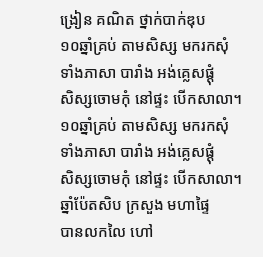ង្រៀន គណិត ថ្នាក់បាក់ឌុប
១០ឆ្នាំគ្រប់ តាមសិស្ស មករកសុំ
ទាំងភាសា បារាំង អង់គ្លេសផ្ដុំ
សិស្សចោមកុំ នៅផ្ទះ បើកសាលា។
១០ឆ្នាំគ្រប់ តាមសិស្ស មករកសុំ
ទាំងភាសា បារាំង អង់គ្លេសផ្ដុំ
សិស្សចោមកុំ នៅផ្ទះ បើកសាលា។
ឆ្នាំប៉ែតសិប ក្រសួង មហាផ្ទៃ
បានលកលៃ ហៅ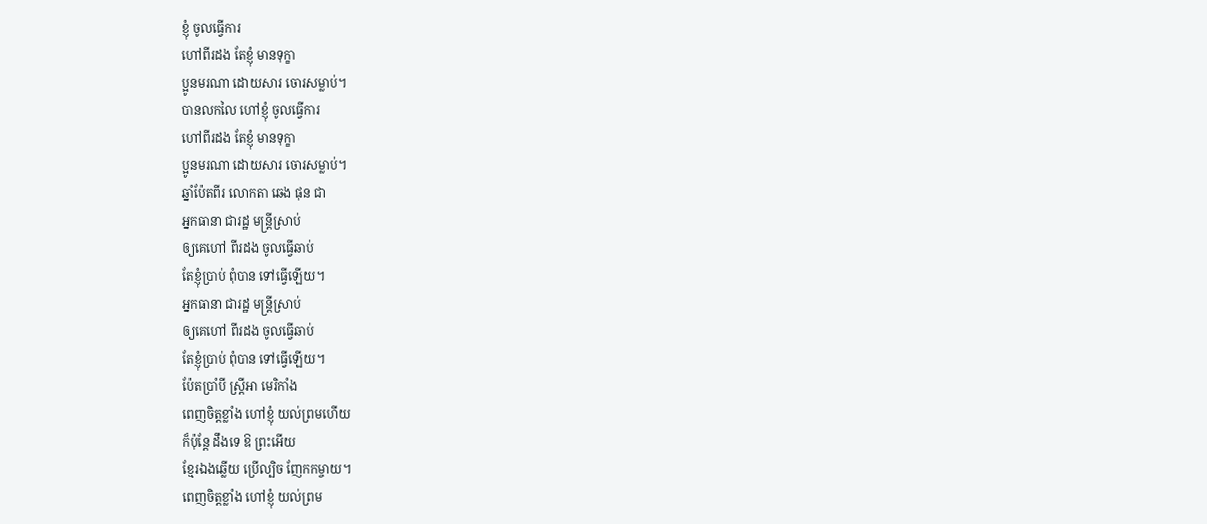ខ្ញុំ ចូលធ្វើការ
ហៅពីរដង តែខ្ញុំ មានទុក្ខា
ប្អូនមរណា ដោយសារ ចោរសម្លាប់។
បានលកលៃ ហៅខ្ញុំ ចូលធ្វើការ
ហៅពីរដង តែខ្ញុំ មានទុក្ខា
ប្អូនមរណា ដោយសារ ចោរសម្លាប់។
ឆ្នាំប៉ែតពីរ លោកតា ឆេង ផុន ជា
អ្នកធានា ជារដ្ឋ មន្ត្រីស្រាប់
ឲ្យគេហៅ ពីរដង ចូលធ្វើឆាប់
តែខ្ញុំប្រាប់ ពុំបាន ទៅធ្វើឡើយ។
អ្នកធានា ជារដ្ឋ មន្ត្រីស្រាប់
ឲ្យគេហៅ ពីរដង ចូលធ្វើឆាប់
តែខ្ញុំប្រាប់ ពុំបាន ទៅធ្វើឡើយ។
ប៉ែតប្រាំបី ស្ត្រីអា មេរិកាំង
ពេញចិត្តខ្លាំង ហៅខ្ញុំ យល់ព្រមហើយ
ក៏ប៉ុន្តែ ដឹងទេ ឱ ព្រះអើយ
ខ្មែរឯងឆ្លើយ ប្រើល្បិច ញែកកម្ចាយ។
ពេញចិត្តខ្លាំង ហៅខ្ញុំ យល់ព្រម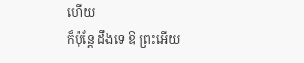ហើយ
ក៏ប៉ុន្តែ ដឹងទេ ឱ ព្រះអើយ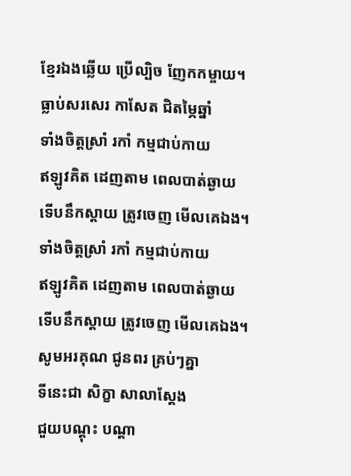ខ្មែរឯងឆ្លើយ ប្រើល្បិច ញែកកម្ចាយ។
ធ្លាប់សរសេរ កាសែត ជិតម្ភៃឆ្នាំ
ទាំងចិត្តស្រាំ រកាំ កម្មជាប់កាយ
ឥឡូវគិត ដេញតាម ពេលបាត់ឆ្ងាយ
ទើបនឹកស្ដាយ ត្រូវចេញ មើលគេឯង។
ទាំងចិត្តស្រាំ រកាំ កម្មជាប់កាយ
ឥឡូវគិត ដេញតាម ពេលបាត់ឆ្ងាយ
ទើបនឹកស្ដាយ ត្រូវចេញ មើលគេឯង។
សូមអរគុណ ជូនពរ គ្រប់ៗគ្នា
ទីនេះជា សិក្ខា សាលាស្ដែង
ជួយបណ្ដុះ បណ្ដា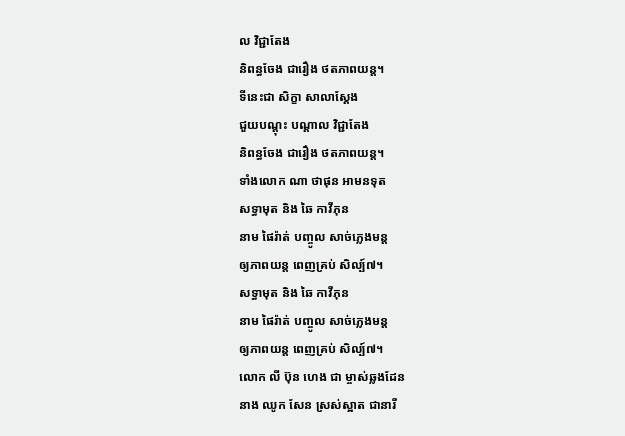ល វិជ្ជាតែង
និពន្ធចែង ជារឿង ថតភាពយន្ត។
ទីនេះជា សិក្ខា សាលាស្ដែង
ជួយបណ្ដុះ បណ្ដាល វិជ្ជាតែង
និពន្ធចែង ជារឿង ថតភាពយន្ត។
ទាំងលោក ណា ថាផុន អាមនទុត
សទ្ធាមុត និង ឆៃ កាវីភុន
នាម ផៃរ៉ាត់ បញ្ចូល សាច់ភ្លេងមន្ត
ឲ្យភាពយន្ត ពេញគ្រប់ សិល្ប៍៧។
សទ្ធាមុត និង ឆៃ កាវីភុន
នាម ផៃរ៉ាត់ បញ្ចូល សាច់ភ្លេងមន្ត
ឲ្យភាពយន្ត ពេញគ្រប់ សិល្ប៍៧។
លោក លី ប៊ុន ហេង ជា ម្ចាស់ឆ្លងដែន
នាង ឈូក សែន ស្រស់ស្អាត ជានារី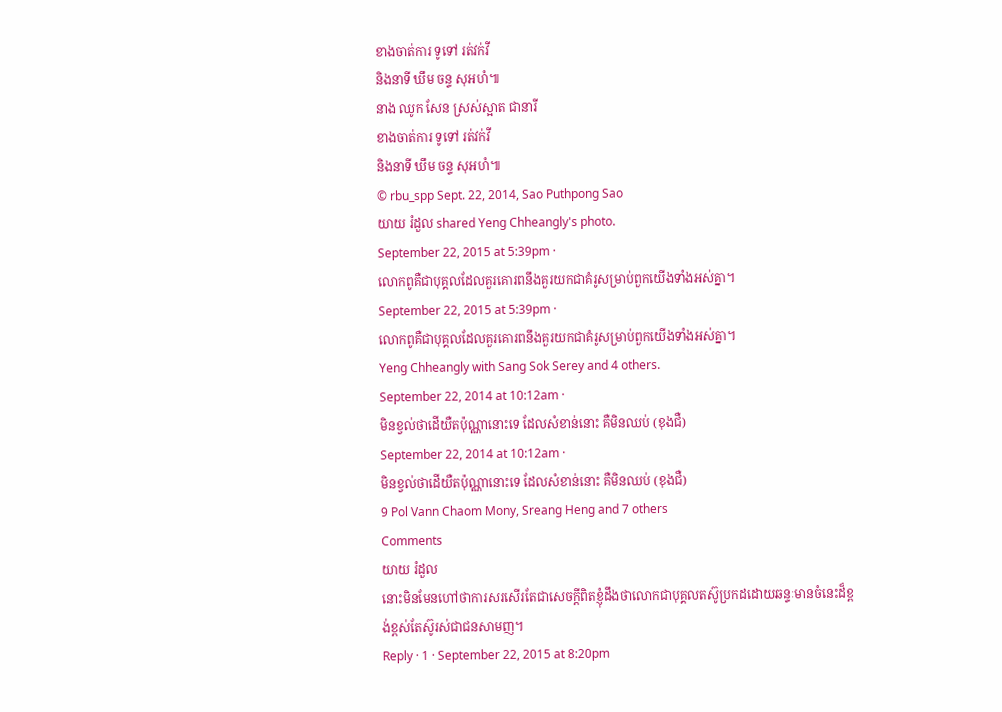ខាងចាត់ការ ទូទៅ រត់វក់វី
និងនាទី ឃឹម ចន្ទ សុអហំ៕
នាង ឈូក សែន ស្រស់ស្អាត ជានារី
ខាងចាត់ការ ទូទៅ រត់វក់វី
និងនាទី ឃឹម ចន្ទ សុអហំ៕
© rbu_spp Sept. 22, 2014, Sao Puthpong Sao
យាយ រំដួល shared Yeng Chheangly's photo.
September 22, 2015 at 5:39pm ·
លោកពូគឺជាបុគ្គលដែលគួរគោរពនឹងគួរយកជាគំរូសម្រាប់ពួកយេីងទាំងអស់គ្នា។
September 22, 2015 at 5:39pm ·
លោកពូគឺជាបុគ្គលដែលគួរគោរពនឹងគួរយកជាគំរូសម្រាប់ពួកយេីងទាំងអស់គ្នា។
Yeng Chheangly with Sang Sok Serey and 4 others.
September 22, 2014 at 10:12am ·
មិនខ្វល់ថាដើយឺតប៉ុណ្ណានោះទេ ដែលសំខាន់នោះ គឺមិនឈប់ (ខុងជឺ)
September 22, 2014 at 10:12am ·
មិនខ្វល់ថាដើយឺតប៉ុណ្ណានោះទេ ដែលសំខាន់នោះ គឺមិនឈប់ (ខុងជឺ)
9 Pol Vann Chaom Mony, Sreang Heng and 7 others
Comments
យាយ រំដួល
នោះមិនមែនហៅថាការសរសេីរតែជាសេចក្តីពិតខ្ញំុដឹងថាលោកជាបុគ្គលតស៊ូប្រកដដោយឆន្ទៈមានចំនេះដ៏ខ្ពង់ខ្ពស់តែស៊ូរស់ជាជនសាមញ។
Reply · 1 · September 22, 2015 at 8:20pm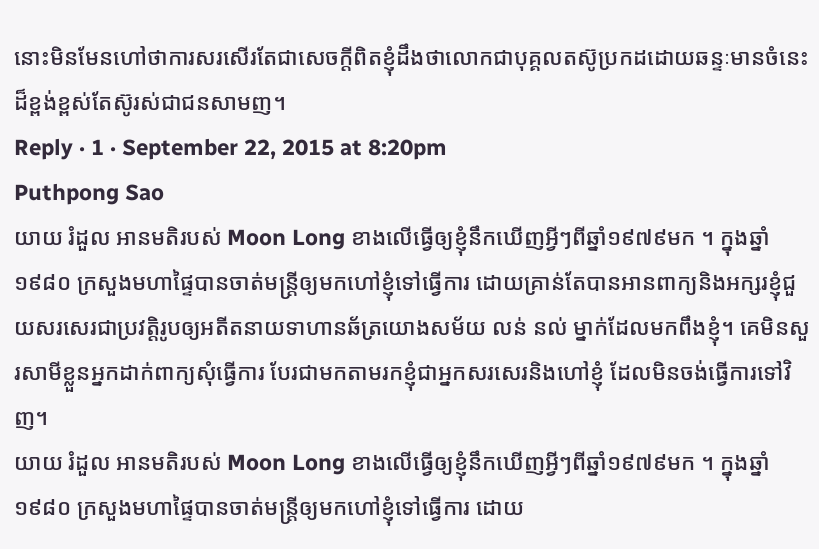នោះមិនមែនហៅថាការសរសេីរតែជាសេចក្តីពិតខ្ញំុដឹងថាលោកជាបុគ្គលតស៊ូប្រកដដោយឆន្ទៈមានចំនេះដ៏ខ្ពង់ខ្ពស់តែស៊ូរស់ជាជនសាមញ។
Reply · 1 · September 22, 2015 at 8:20pm
Puthpong Sao
យាយ រំដួល អានមតិរបស់ Moon Long ខាងលើធ្វើឲ្យខ្ញុំនឹកឃើញអ្វីៗពីឆ្នាំ១៩៧៩មក ។ ក្នុងឆ្នាំ១៩៨០ ក្រសួងមហាផ្ទៃបានចាត់មន្ត្រីឲ្យមកហៅខ្ញុំទៅធ្វើការ ដោយគ្រាន់តែបានអានពាក្យនិងអក្សរខ្ញុំជួយសរសេរជាប្រវត្តិរូបឲ្យអតីតនាយទាហានឆ័ត្រយោងសម័យ លន់ នល់ ម្នាក់ដែលមកពឹងខ្ញុំ។ គេមិនសួរសាមីខ្លួនអ្នកដាក់ពាក្យសុំធ្វើការ បែរជាមកតាមរកខ្ញុំជាអ្នកសរសេរនិងហៅខ្ញុំ ដែលមិនចង់ធ្វើការទៅវិញ។
យាយ រំដួល អានមតិរបស់ Moon Long ខាងលើធ្វើឲ្យខ្ញុំនឹកឃើញអ្វីៗពីឆ្នាំ១៩៧៩មក ។ ក្នុងឆ្នាំ១៩៨០ ក្រសួងមហាផ្ទៃបានចាត់មន្ត្រីឲ្យមកហៅខ្ញុំទៅធ្វើការ ដោយ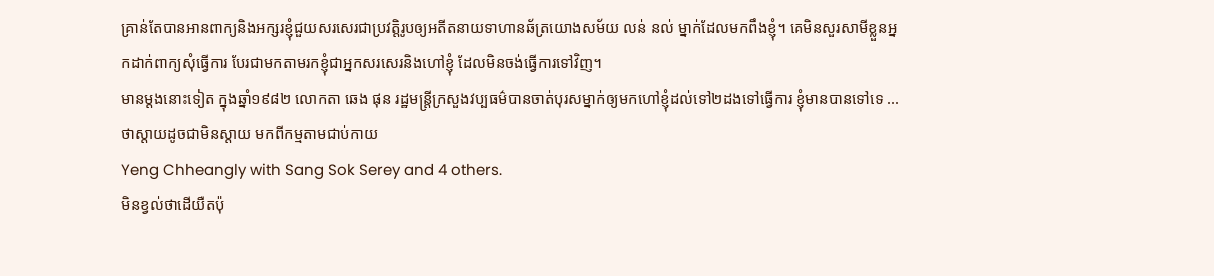គ្រាន់តែបានអានពាក្យនិងអក្សរខ្ញុំជួយសរសេរជាប្រវត្តិរូបឲ្យអតីតនាយទាហានឆ័ត្រយោងសម័យ លន់ នល់ ម្នាក់ដែលមកពឹងខ្ញុំ។ គេមិនសួរសាមីខ្លួនអ្នកដាក់ពាក្យសុំធ្វើការ បែរជាមកតាមរកខ្ញុំជាអ្នកសរសេរនិងហៅខ្ញុំ ដែលមិនចង់ធ្វើការទៅវិញ។
មានម្ដងនោះទៀត ក្នុងឆ្នាំ១៩៨២ លោកតា ឆេង ផុន រដ្ឋមន្ត្រីក្រសួងវប្បធម៌បានចាត់បុរសម្នាក់ឲ្យមកហៅខ្ញុំដល់ទៅ២ដងទៅធ្វើការ ខ្ញុំមានបានទៅទេ ... ថាស្ដាយដូចជាមិនស្ដាយ មកពីកម្មតាមជាប់កាយ
Yeng Chheangly with Sang Sok Serey and 4 others.
មិនខ្វល់ថាដើយឺតប៉ុ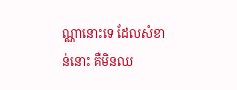ណ្ណានោះទេ ដែលសំខាន់នោះ គឺមិនឈ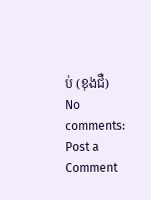ប់ (ខុងជឺ)
No comments:
Post a Comment